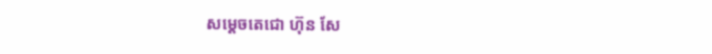សម្តេចតេជោ ហ៊ុន សែ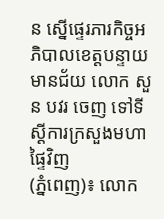ន ស្នើផ្ទេរភារកិច្ចអភិបាលខេត្ដបន្ទាយមានជ័យ លោក សួន បវរ ចេញ ទៅទីស្ដីការក្រសួងមហាផ្ទៃវិញ
(ភ្នំពេញ)៖ លោក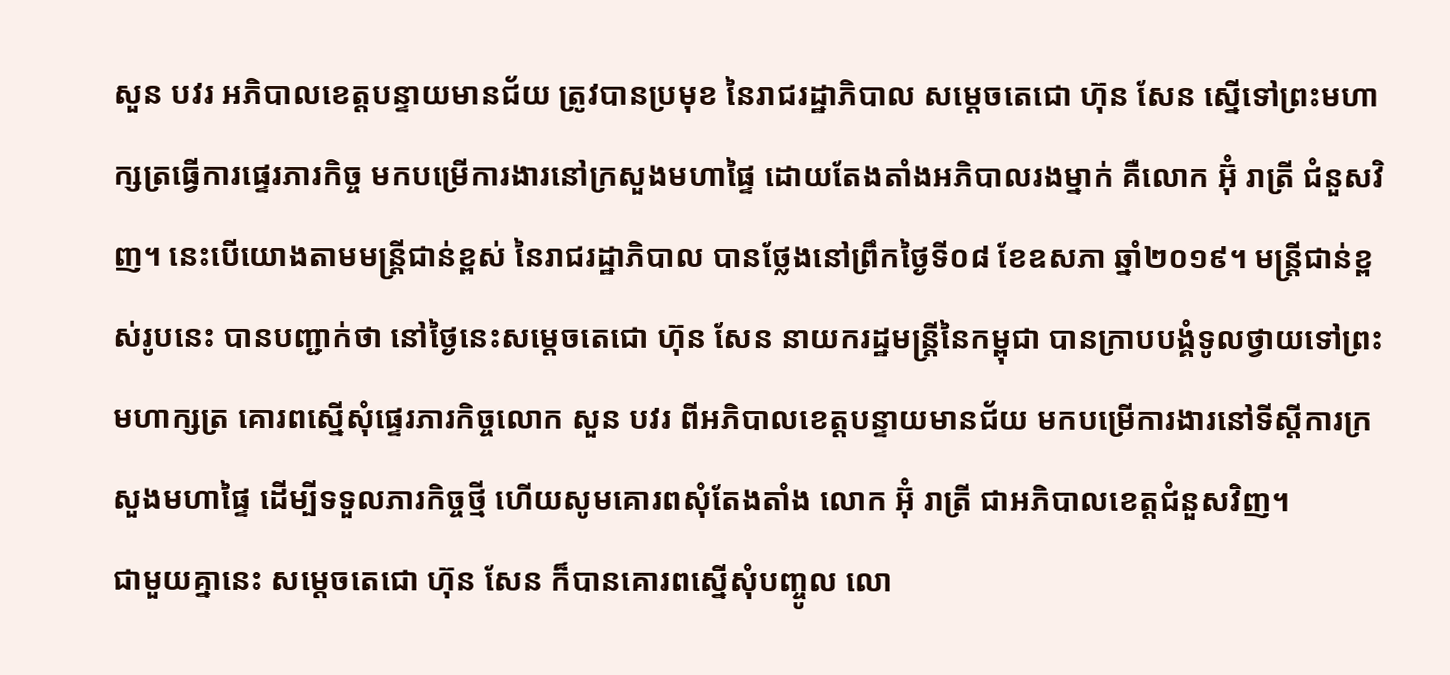សួន បវរ អភិបាលខេត្តបន្ទាយមានជ័យ ត្រូវបានប្រមុខ នៃរាជរដ្ឋាភិបាល សម្ដេចតេជោ ហ៊ុន សែន ស្នើទៅព្រះមហាក្សត្រធ្វើការផ្ទេរភារកិច្ច មកបម្រើការងារនៅក្រសួងមហាផ្ទៃ ដោយតែងតាំងអភិបាលរងម្នាក់ គឺលោក អ៊ុំ រាត្រី ជំនួសវិញ។ នេះបើយោងតាមមន្ដ្រីជាន់ខ្ពស់ នៃរាជរដ្ឋាភិបាល បានថ្លែងនៅព្រឹកថ្ងៃទី០៨ ខែឧសភា ឆ្នាំ២០១៩។ មន្ដ្រីជាន់ខ្ពស់រូបនេះ បានបញ្ជាក់ថា នៅថ្ងៃនេះសម្ដេចតេជោ ហ៊ុន សែន នាយករដ្ឋមន្ដ្រីនៃកម្ពុជា បានក្រាបបង្គំទូលថ្វាយទៅព្រះមហាក្សត្រ គោរពស្នើសុំផ្ទេរភារកិច្ចលោក សួន បវរ ពីអភិបាលខេត្តបន្ទាយមានជ័យ មកបម្រើការងារនៅទីស្ដីការក្រសួងមហាផ្ទៃ ដើម្បីទទួលភារកិច្ចថ្មី ហើយសូមគោរពសុំតែងតាំង លោក អ៊ុំ រាត្រី ជាអភិបាលខេត្តជំនួសវិញ។
ជាមួយគ្នានេះ សម្ដេចតេជោ ហ៊ុន សែន ក៏បានគោរពស្នើសុំបញ្ចូល លោ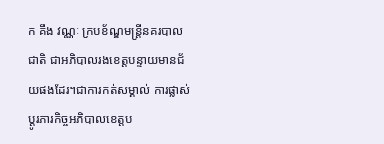ក គឹង វណ្ណៈ ក្របខ័ណ្ឌមន្ដ្រីនគរបាលជាតិ ជាអភិបាលរងខេត្តបន្ទាយមានជ័យផងដែរ។ជាការកត់សម្គាល់ ការផ្លាស់ប្ដូរភារកិច្ចអភិបាលខេត្តប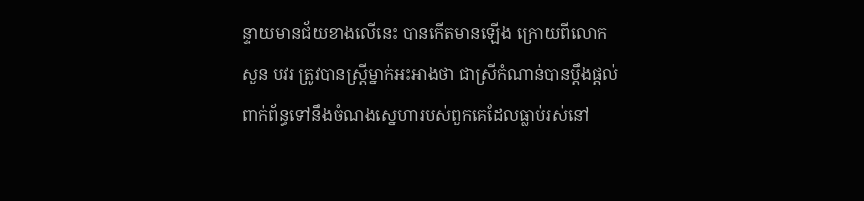ន្ទាយមានជ័យខាងលើនេះ បានកើតមានឡើង ក្រោយពីលោក សួន បវរ ត្រូវបានស្ដ្រីម្នាក់អះអាងថា ជាស្រីកំណាន់បានប្ដឹងផ្ដល់ ពាក់ព័ន្ធទៅនឹងចំណងស្នេហារបស់ពួកគេដែលធ្លាប់រស់នៅ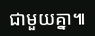ជាមួយគ្នា៕